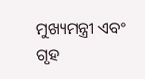ମୁଖ୍ୟମନ୍ତ୍ରୀ ଏବଂ ଗୃହ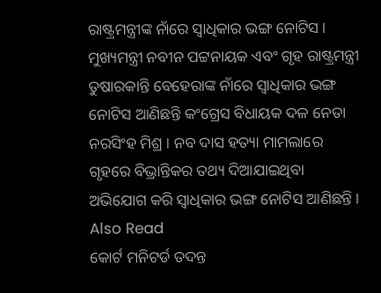ରାଷ୍ଟ୍ରମନ୍ତ୍ରୀଙ୍କ ନାଁରେ ସ୍ୱାଧିକାର ଭଙ୍ଗ ନୋଟିସ । ମୁଖ୍ୟମନ୍ତ୍ରୀ ନବୀନ ପଟ୍ଟନାୟକ ଏବଂ ଗୃହ ରାଷ୍ଟ୍ରମନ୍ତ୍ରୀ ତୁଷାରକାନ୍ତି ବେହେରାଙ୍କ ନାଁରେ ସ୍ୱାଧିକାର ଭଙ୍ଗ ନୋଟିସ ଆଣିଛନ୍ତି କଂଗ୍ରେସ ବିଧାୟକ ଦଳ ନେତା ନରସିଂହ ମିଶ୍ର । ନବ ଦାସ ହତ୍ୟା ମାମଲାରେ ଗୃହରେ ବିଭ୍ରାନ୍ତିକର ତଥ୍ୟ ଦିଆଯାଇଥିବା ଅଭିଯୋଗ କରି ସ୍ୱାଧିକାର ଭଙ୍ଗ ନୋଟିସ ଆଣିଛନ୍ତି ।
Also Read
କୋର୍ଟ ମନିଟର୍ଡ ତଦନ୍ତ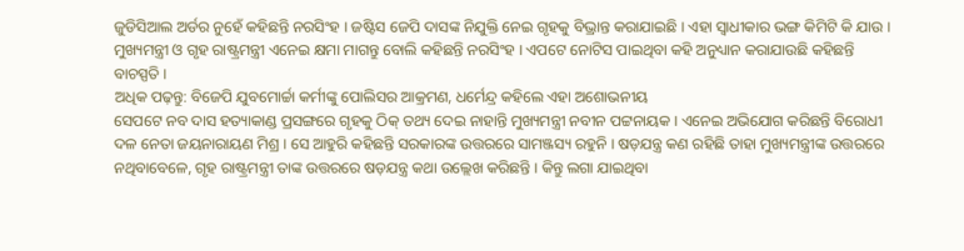ଜୁଡିସିଆଲ ଅର୍ଡର ନୁହେଁ କହିଛନ୍ତି ନରସିଂହ । ଜଷ୍ଟିସ ଜେପି ଦାସଙ୍କ ନିଯୁକ୍ତି ନେଇ ଗୃହକୁ ବିଭ୍ରାନ୍ତ କରାଯାଇଛି । ଏହା ସ୍ୱାଧୀକାର ଭଙ୍ଗ କିମିଟି କି ଯାଉ । ମୁଖ୍ୟମନ୍ତ୍ରୀ ଓ ଗୃହ ରାଷ୍ଟ୍ରମନ୍ତ୍ରୀ ଏନେଇ କ୍ଷମା ମାଗନ୍ତୁ ବୋଲି କହିଛନ୍ତି ନରସିଂହ । ଏପଟେ ନୋଟିସ ପାଇଥିବା କହି ଅନୁଧ୍ୟାନ କରାଯାଉଛି କହିଛନ୍ତି ବାଚସ୍ପତି ।
ଅଧିକ ପଢ଼ନ୍ତୁ: ବିଜେପି ଯୁବମୋର୍ଚ୍ଚା କର୍ମୀଙ୍କୁ ପୋଲିସର ଆକ୍ରମଣ, ଧର୍ମେନ୍ଦ୍ର କହିଲେ ଏହା ଅଶୋଭନୀୟ
ସେପଟେ ନବ ଦାସ ହତ୍ୟାକାଣ୍ଡ ପ୍ରସଙ୍ଗରେ ଗୃହକୁ ଠିକ୍ ତଥ୍ୟ ଦେଇ ନାହାନ୍ତି ମୁଖ୍ୟମନ୍ତ୍ରୀ ନବୀନ ପଟ୍ଟନାୟକ । ଏନେଇ ଅଭିଯୋଗ କରିଛନ୍ତି ବିରୋଧୀ ଦଳ ନେତା ଜୟନାରାୟଣ ମିଶ୍ର । ସେ ଆହୁରି କହିଛନ୍ତି ସରକାରଙ୍କ ଉତ୍ତରରେ ସାମଞ୍ଜସ୍ୟ ରହୁନି । ଷଡ଼ଯନ୍ତ୍ର କଣ ରହିଛି ତାହା ମୁଖ୍ୟମନ୍ତ୍ରୀଙ୍କ ଉତ୍ତରରେ ନଥିବାବେଳେ, ଗୃହ ରାଷ୍ଟ୍ରମନ୍ତ୍ରୀ ତାଙ୍କ ଉତ୍ତରରେ ଷଡ଼ଯନ୍ତ୍ର କଥା ଉଲ୍ଲେଖ କରିଛନ୍ତି । କିନ୍ତୁ ଲଗା ଯାଇଥିବା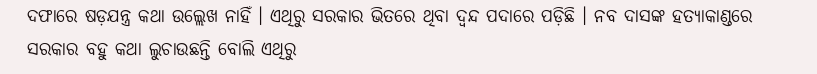ଦଫାରେ ଷଡ଼ଯନ୍ତ୍ର କଥା ଉଲ୍ଲେଖ ନାହିଁ । ଏଥିରୁ ସରକାର ଭିତରେ ଥିବା ଦ୍ୱନ୍ଦ ପଦାରେ ପଡ଼ିଛି । ନବ ଦାସଙ୍କ ହତ୍ୟାକାଣ୍ଡରେ ସରକାର ବହୁ କଥା ଲୁଚାଉଛନ୍ତି ବୋଲି ଏଥିରୁ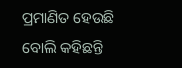ପ୍ରମାଣିତ ହେଉଛି ବୋଲି କହିଛନ୍ତି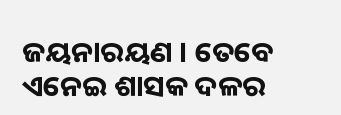ଜୟନାରୟଣ । ତେବେ ଏନେଇ ଶାସକ ଦଳର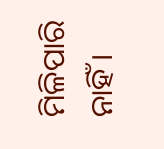ମିଳିପାରି ନାହିଁ ।